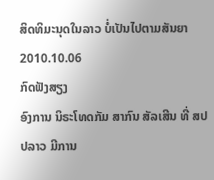ສິດທິມະນຸດໃນລາວ ບໍ່ເປັນໄປຕາມສັນຍາ
2010.10.06
ກົດຟັງສຽງ
ອົງການ ນິຣະໂທດກັມ ສາກົນ ສັລເສີນ ທີ່ ສປປລາວ ມີການ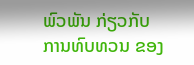ພົວພັນ ກ່ຽວກັບ ການທົບທວນ ຂອງ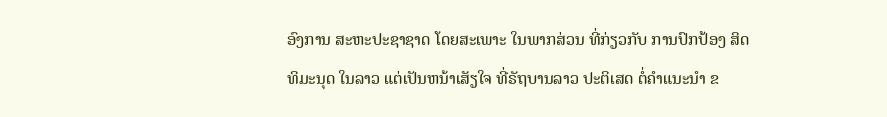ອົງການ ສະຫະປະຊາຊາດ ໂດຍສະເພາະ ໃນພາກສ່ວນ ທີ່ກ່ຽວກັບ ການປົກປ້ອງ ສິດທິມະນຸດ ໃນລາວ ແຕ່ເປັນຫນ້າເສັຽໃຈ ທີ່ຣັຖບານລາວ ປະຕິເສດ ຕໍ່ຄຳແນະນຳ ຂ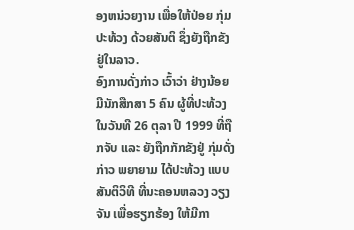ອງຫນ່ວຍງານ ເພື່ອໃຫ້ປ່ອຍ ກຸ່ມປະທ້ວງ ດ້ວຍສັນຕິ ຊຶ່ງຍັງຖືກຂັງ ຢູ່ໃນລາວ.
ອົງການດັ່ງກ່າວ ເວົ້າວ່າ ຢ່າງນ້ອຍ ມີນັກສືກສາ 5 ຄົນ ຜູ້ທີ່ປະທ້ວງ ໃນວັນທີ 26 ຕຸລາ ປີ 1999 ທີ່ຖືກຈັບ ແລະ ຍັງຖືກກັກຂັງຢູ່ ກຸ່ມດັ່ງກ່າວ ພຍາຍາມ ໄດ້ປະທ້ວງ ແບບສັນຕິວິທີ ທີ່ນະຄອນຫລວງ ວຽງຈັນ ເພື່ອຮຽກຮ້ອງ ໃຫ້ມີກາ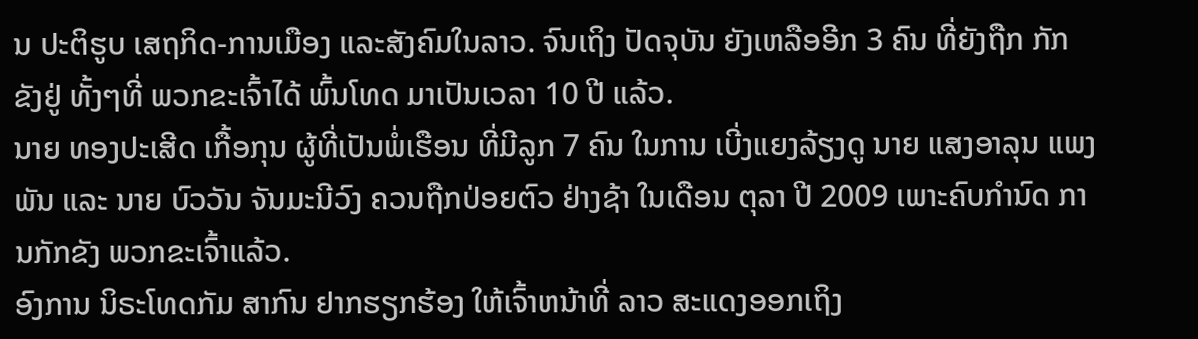ນ ປະຕິຮູບ ເສຖກິດ-ການເມືອງ ແລະສັງຄົມໃນລາວ. ຈົນເຖິງ ປັດຈຸບັນ ຍັງເຫລືອອີກ 3 ຄົນ ທີ່ຍັງຖືກ ກັກຂັງຢູ່ ທັ້ງໆທີ່ ພວກຂະເຈົ້າໄດ້ ພົ້ນໂທດ ມາເປັນເວລາ 10 ປີ ແລ້ວ.
ນາຍ ທອງປະເສີດ ເກື້ອກຸນ ຜູ້ທີ່ເປັນພໍ່ເຮືອນ ທີ່ມີລູກ 7 ຄົນ ໃນການ ເບີ່ງແຍງລ້ຽງດູ ນາຍ ແສງອາລຸນ ແພງພັນ ແລະ ນາຍ ບົວວັນ ຈັນມະນີວົງ ຄວນຖືກປ່ອຍຕົວ ຢ່າງຊ້າ ໃນເດືອນ ຕຸລາ ປີ 2009 ເພາະຄົບກຳນົດ ການກັກຂັງ ພວກຂະເຈົ້າແລ້ວ.
ອົງການ ນິຣະໂທດກັມ ສາກົນ ຢາກຮຽກຮ້ອງ ໃຫ້ເຈົ້າຫນ້າທີ່ ລາວ ສະແດງອອກເຖິງ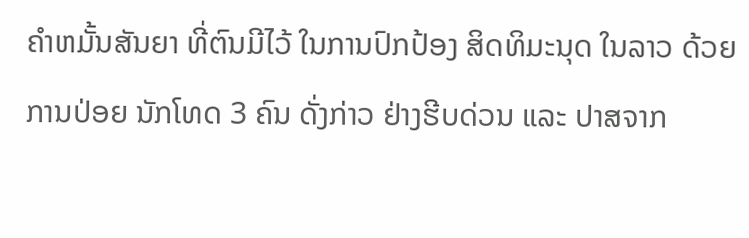ຄຳຫມັ້ນສັນຍາ ທີ່ຕົນມີໄວ້ ໃນການປົກປ້ອງ ສິດທິມະນຸດ ໃນລາວ ດ້ວຍການປ່ອຍ ນັກໂທດ 3 ຄົນ ດັ່ງກ່າວ ຢ່າງຮີບດ່ວນ ແລະ ປາສຈາກ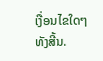ເງື່ອນໄຂໃດໆ ທັງສີ້ນ.